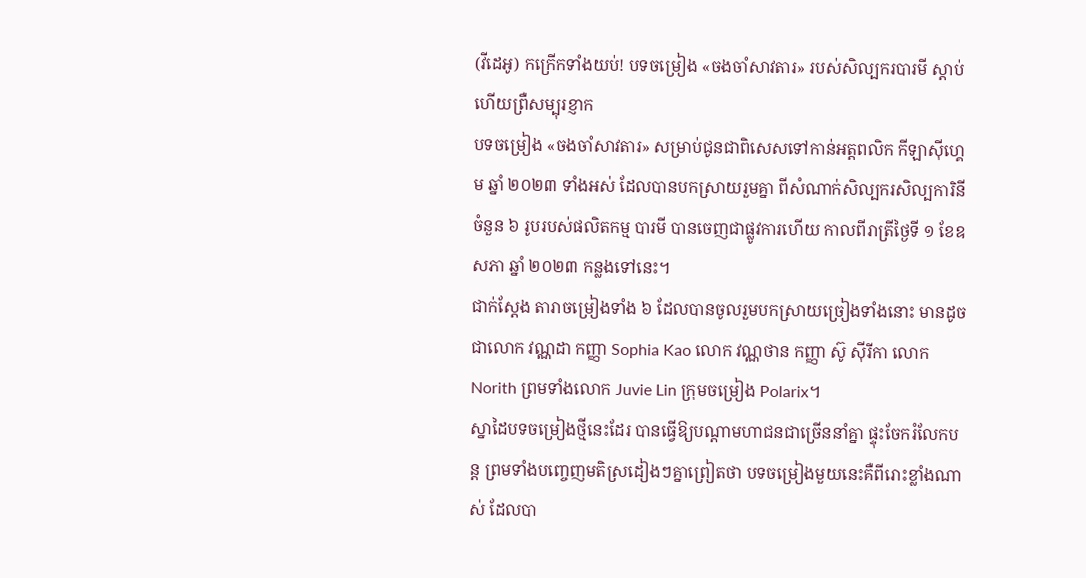(វីដេអូ) កក្រើកទាំងយប់! បទចម្រៀង «ចងចាំសាវតារ» របស់សិល្បករបារមី ស្ដាប់ហើយព្រឺសម្បុរខ្ញាក
បទចម្រៀង «ចងចាំសាវតារ» សម្រាប់ជូនជាពិសេសទៅកាន់អត្ដពលិក កីឡាស៊ីហ្គេម ឆ្នាំ ២០២៣ ទាំងអស់ ដែលបានបកស្រាយរួមគ្នា ពីសំណាក់សិល្បករសិល្បការិនីចំនួន ៦ រូបរបស់ផលិតកម្ម បារមី បានចេញជាផ្លូវការហើយ កាលពីរាត្រីថ្ងៃទី ១ ខែឧសភា ឆ្នាំ ២០២៣ កន្លងទៅនេះ។
ជាក់ស្ដែង តារាចម្រៀងទាំង ៦ ដែលបានចូលរួមបកស្រាយច្រៀងទាំងនោះ មានដូចជាលោក វណ្ណដា កញ្ញា Sophia Kao លោក វណ្ណថាន កញ្ញា ស៊ូ ស៊ីរីកា លោក Norith ព្រមទាំងលោក Juvie Lin ក្រុមចម្រៀង Polarix។
ស្នាដៃបទចម្រៀងថ្មីនេះដែរ បានធ្វើឱ្យបណ្ដាមហាជនជាច្រើននាំគ្នា ផ្ទុះចែករំលែកបន្ត ព្រមទាំងបញ្ចេញមតិស្រដៀងៗគ្នាព្រៀតថា បទចម្រៀងមួយនេះគឺពីរោះខ្លាំងណាស់ ដែលបា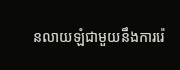នលាយឡំជាមួយនឹងការរ៉េ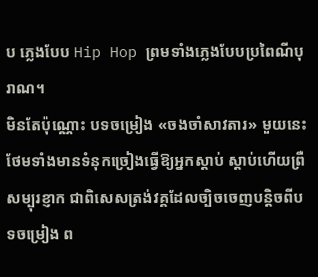ប ភ្លេងបែប Hip Hop ព្រមទាំងភ្លេងបែបប្រពៃណីបុរាណ។
មិនតែប៉ុណ្ណោះ បទចម្រៀង «ចងចាំសាវតារ» មួយនេះ ថែមទាំងមានទំនុកច្រៀងធ្វើឱ្យអ្នកស្ដាប់ ស្ដាប់ហើយព្រឺសម្បុរខ្ញាក ជាពិសេសត្រង់វគ្គដែលច្បិចចេញបន្តិចពីបទចម្រៀង ព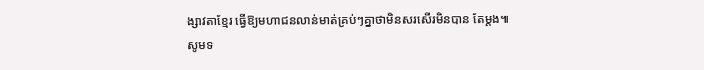ង្សាវតាខ្មែរ ធ្វើឱ្យមហាជនលាន់មាត់គ្រប់ៗគ្នាថាមិនសរសើរមិនបាន តែម្ដង៕
សូមទ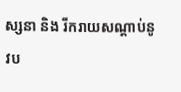ស្សនា និង រីករាយសណ្ដាប់នូវប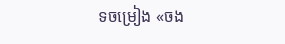ទចម្រៀង «ចង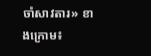ចាំសាវតារ» ខាងក្រោម៖